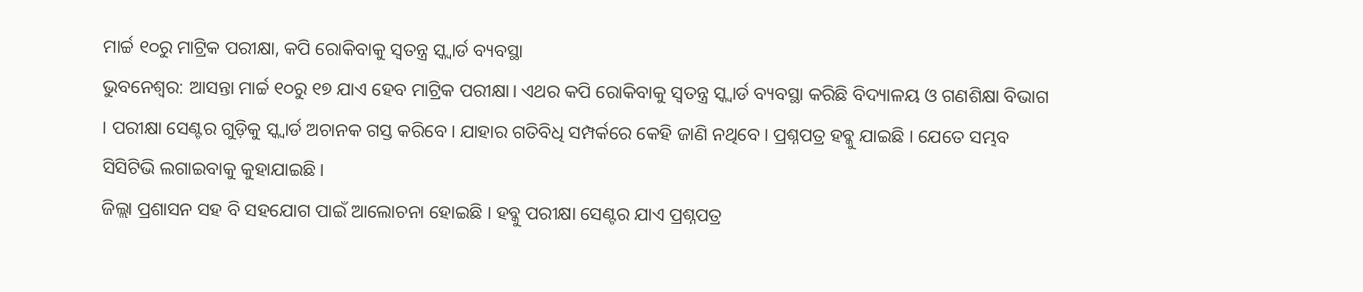ମାର୍ଚ୍ଚ ୧୦ରୁ ମାଟ୍ରିକ ପରୀକ୍ଷା, କପି ରୋକିବାକୁ ସ୍ୱତନ୍ତ୍ର ସ୍କ୍ୱାର୍ଡ ବ୍ୟବସ୍ଥା
ଭୁବନେଶ୍ୱର: ଆସନ୍ତା ମାର୍ଚ୍ଚ ୧୦ରୁ ୧୭ ଯାଏ ହେବ ମାଟ୍ରିକ ପରୀକ୍ଷା। ଏଥର କପି ରୋକିବାକୁ ସ୍ୱତନ୍ତ୍ର ସ୍କ୍ୱାର୍ଡ ବ୍ୟବସ୍ଥା କରିଛି ବିଦ୍ୟାଳୟ ଓ ଗଣଶିକ୍ଷା ବିଭାଗ । ପରୀକ୍ଷା ସେଣ୍ଟର ଗୁଡ଼ିକୁ ସ୍କ୍ୱାର୍ଡ ଅଚାନକ ଗସ୍ତ କରିବେ। ଯାହାର ଗତିବିଧି ସମ୍ପର୍କରେ କେହି ଜାଣି ନଥିବେ। ପ୍ରଶ୍ନପତ୍ର ହବ୍କୁ ଯାଇଛି । ଯେତେ ସମ୍ଭବ ସିସିଟିଭି ଲଗାଇବାକୁ କୁହାଯାଇଛି।
ଜିଲ୍ଲା ପ୍ରଶାସନ ସହ ବି ସହଯୋଗ ପାଇଁ ଆଲୋଚନା ହୋଇଛି । ହବ୍କୁ ପରୀକ୍ଷା ସେଣ୍ଟର ଯାଏ ପ୍ରଶ୍ନପତ୍ର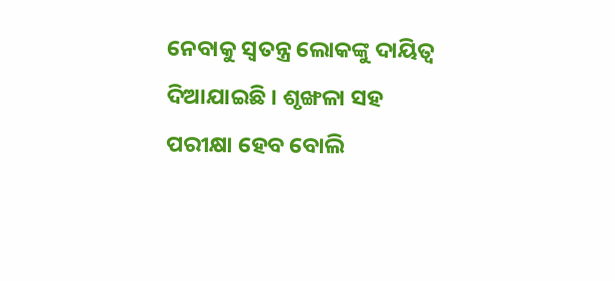ନେବାକୁ ସ୍ୱତନ୍ତ୍ର ଲୋକଙ୍କୁ ଦାୟିତ୍ୱ ଦିଆଯାଇଛି । ଶୃଙ୍ଖଳା ସହ ପରୀକ୍ଷା ହେବ ବୋଲି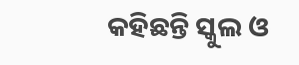କହିଛନ୍ତି ସ୍କୁଲ ଓ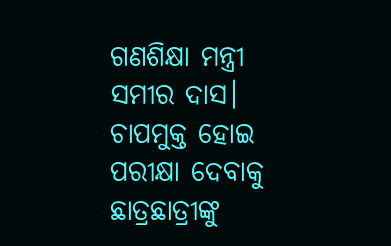ଗଣଶିକ୍ଷା ମନ୍ତ୍ରୀ ସମୀର ଦାସ। ଚାପମୁକ୍ତ ହୋଇ ପରୀକ୍ଷା ଦେବାକୁ ଛାତ୍ରଛାତ୍ରୀଙ୍କୁ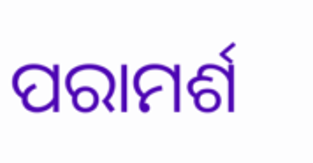ପରାମର୍ଶ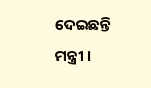ଦେଇଛନ୍ତି ମନ୍ତ୍ରୀ ।